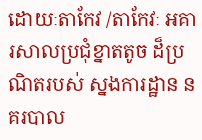ដោយៈតាកែវ /តាកែវៈ អគារសាលប្រជុំខ្នាតតូច ដ៏ប្រណិតរបស់ ស្នងការដ្ឋាន នគរបាល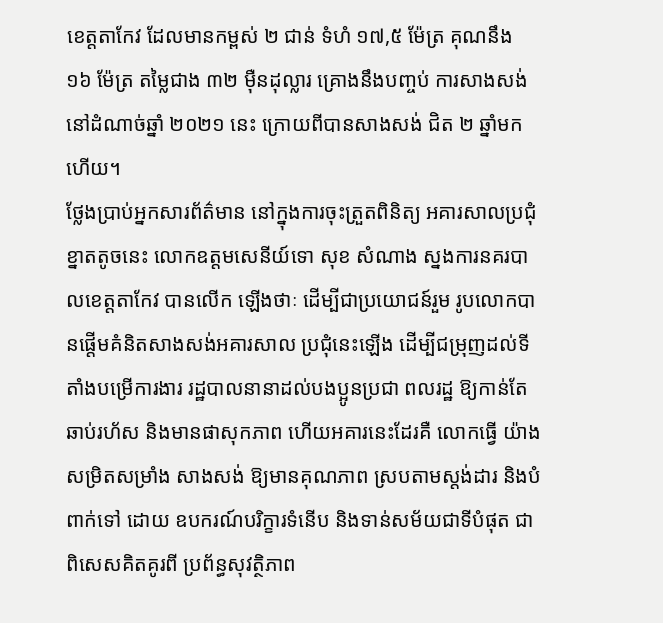ខេត្តតាកែវ ដែលមានកម្ពស់ ២ ជាន់ ទំហំ ១៧,៥ ម៉ែត្រ គុណនឹង ១៦ ម៉ែត្រ តម្លៃជាង ៣២ ម៉ឺនដុល្លារ គ្រោងនឹងបញ្ចប់ ការសាងសង់ នៅដំណាច់ឆ្នាំ ២០២១ នេះ ក្រោយពីបានសាងសង់ ជិត ២ ឆ្នាំមកហើយ។
ថ្លែងប្រាប់អ្នកសារព័ត៌មាន នៅក្នុងការចុះត្រួតពិនិត្យ អគារសាលប្រជុំខ្នាតតូចនេះ លោកឧត្តមសេនីយ៍ទោ សុខ សំណាង ស្នងការនគរបាលខេត្តតាកែវ បានលើក ឡើងថាៈ ដើម្បីជាប្រយោជន៍រួម រូបលោកបានផ្តើមគំនិតសាងសង់អគារសាល ប្រជុំនេះឡើង ដើម្បីជម្រុញដល់ទីតាំងបម្រើការងារ រដ្ឋបាលនានាដល់បងប្អូនប្រជា ពលរដ្ឋ ឱ្យកាន់តែឆាប់រហ័ស និងមានផាសុកភាព ហើយអគារនេះដែរគឺ លោកធ្វើ យ៉ាងសម្រិតសម្រាំង សាងសង់ ឱ្យមានគុណភាព ស្របតាមស្តង់ដារ និងបំពាក់ទៅ ដោយ ឧបករណ៍បរិក្ខារទំនើប និងទាន់សម័យជាទីបំផុត ជាពិសេសគិតគូរពី ប្រព័ន្ធសុវត្ថិភាព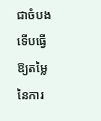ជាចំបង ទើបធ្វើឱ្យតម្លៃ នៃការ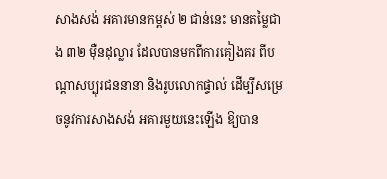សាងសង់ អគារមានកម្ពស់ ២ ជាន់នេះ មានតម្លៃជាង ៣២ ម៉ឺនដុល្លារ ដែលបានមកពីការគៀងគរ ពីបណ្តាសប្បុរជននានា និងរូបលោកផ្ទាល់ ដើម្បីសម្រេចនូវការសាងសង់ អគារមួយនេះឡើង ឱ្យបាន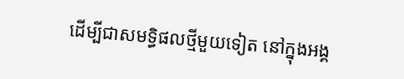ដើម្បីជាសមទ្ធិផលថ្មីមួយទៀត នៅក្នុងអង្គ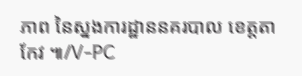ភាព នៃស្នងការដ្ឋាននគរបាល ខេត្តតាកែវ ៕/V-PC